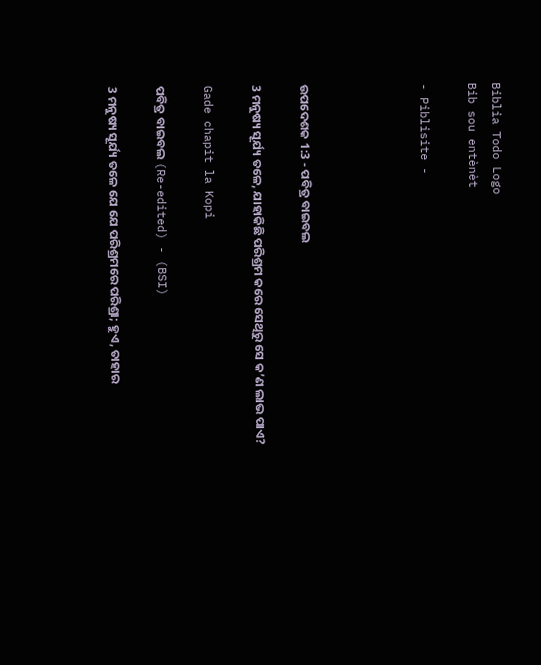Biblia Todo Logo
Bib sou entènèt

- Piblisite -




ଉପଦେଶକ 1:3 - ପବିତ୍ର ବାଇବଲ

3 ମନୁଷ୍ୟ ସୂର୍ଯ୍ୟ ତଳେ, ଯାହାକିଛି ପରିଶ୍ରମ କରେ ସେଥିରୁ ସେ କ’ଣ ଲାଭ ପାଏ?

Gade chapit la Kopi

ପବିତ୍ର ବାଇବଲ (Re-edited) - (BSI)

3 ମନୁଷ୍ୟ ସୂର୍ଯ୍ୟ ତଳେ ଯେ ଯେ ପରିଶ୍ରମରେ ପରିଶ୍ରା; ହୁଏ, ତାହାର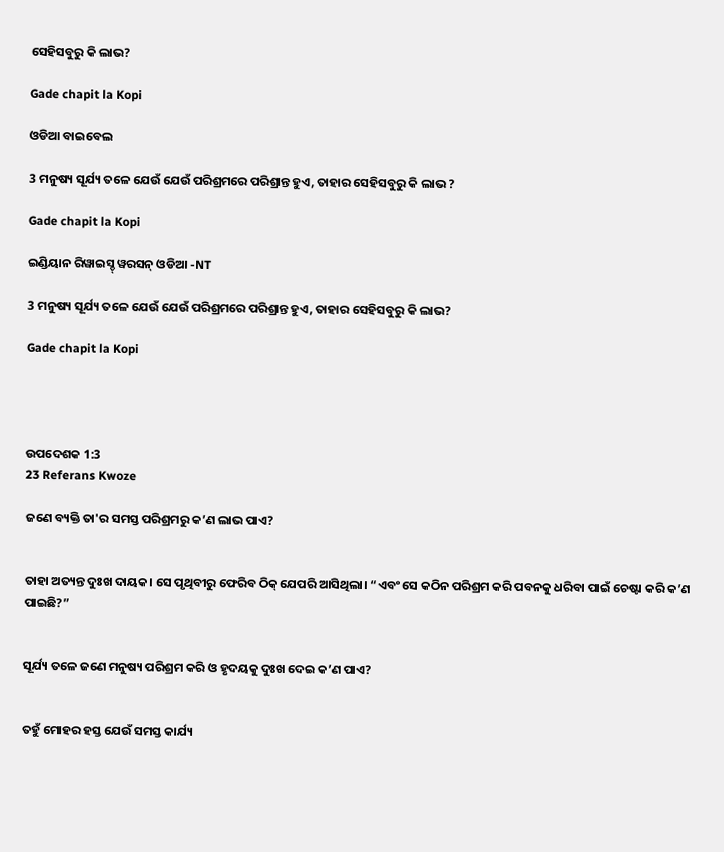ସେହିସବୁରୁ କି ଲାଭ?

Gade chapit la Kopi

ଓଡିଆ ବାଇବେଲ

3 ମନୁଷ୍ୟ ସୂର୍ଯ୍ୟ ତଳେ ଯେଉଁ ଯେଉଁ ପରିଶ୍ରମରେ ପରିଶ୍ରାନ୍ତ ହୁଏ, ତାହାର ସେହିସବୁରୁ କି ଲାଭ ?

Gade chapit la Kopi

ଇଣ୍ଡିୟାନ ରିୱାଇସ୍ଡ୍ ୱରସନ୍ ଓଡିଆ -NT

3 ମନୁଷ୍ୟ ସୂର୍ଯ୍ୟ ତଳେ ଯେଉଁ ଯେଉଁ ପରିଶ୍ରମରେ ପରିଶ୍ରାନ୍ତ ହୁଏ, ତାହାର ସେହିସବୁରୁ କି ଲାଭ?

Gade chapit la Kopi




ଉପଦେଶକ 1:3
23 Referans Kwoze

ଜଣେ ବ୍ୟକ୍ତି ତା'ର ସମସ୍ତ ପରିଶ୍ରମରୁ କ’ଣ ଲାଭ ପାଏ?


ତାହା ଅତ୍ୟନ୍ତ ଦୁଃଖ ଦାୟକ। ସେ ପୃଥିବୀରୁ ଫେରିବ ଠିକ୍ ଯେପରି ଆସିଥିଲା। “ଏବଂ ସେ କଠିନ ପରିଶ୍ରମ କରି ପବନକୁ ଧରିବା ପାଇଁ ଚେଷ୍ଟା କରି କ’ଣ ପାଇଛି?”


ସୂର୍ଯ୍ୟ ତଳେ ଜଣେ ମନୁଷ୍ୟ ପରିଶ୍ରମ କରି ଓ ହୃଦୟକୁ ଦୁଃଖ ଦେଇ କ’ଣ ପାଏ?


ତହୁଁ ମୋହର ହସ୍ତ ଯେଉଁ ସମସ୍ତ କାର୍ଯ୍ୟ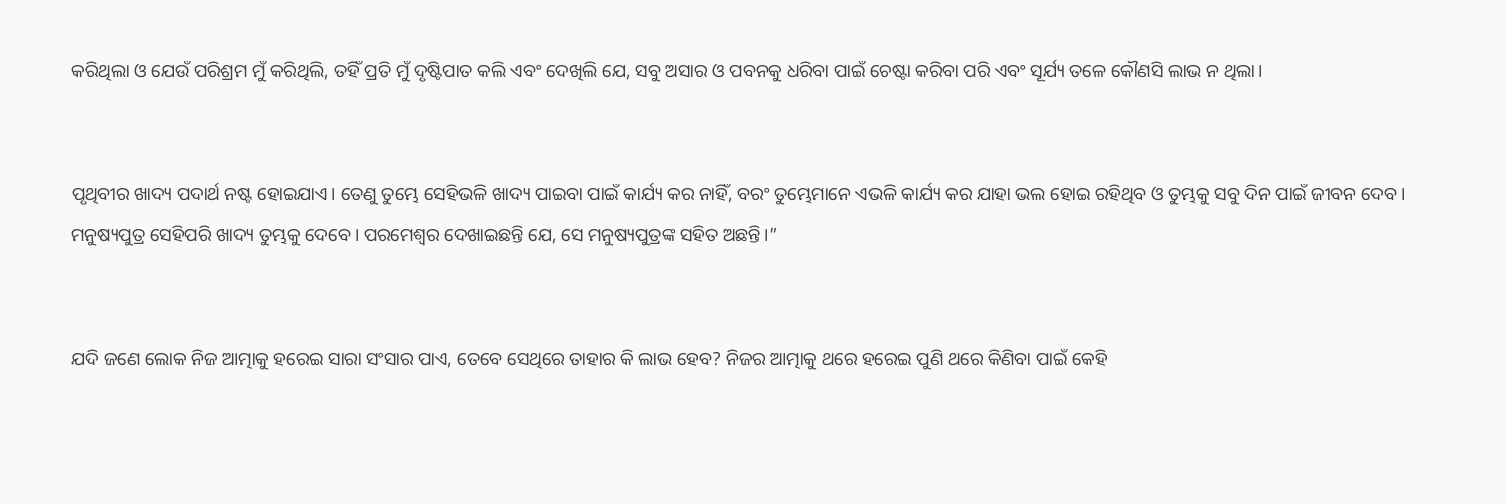କରିଥିଲା ଓ ଯେଉଁ ପରିଶ୍ରମ ମୁଁ କରିଥିଲି, ତହିଁ ପ୍ରତି ମୁଁ ଦୃଷ୍ଟିପାତ କଲି ଏବଂ ଦେଖିଲି ଯେ, ସବୁ ଅସାର ଓ ପବନକୁ ଧରିବା ପାଇଁ ଚେଷ୍ଟା କରିବା ପରି ଏବଂ ସୂର୍ଯ୍ୟ ତଳେ କୌଣସି ଲାଭ ନ ଥିଲା।


ପୃଥିବୀର ଖାଦ୍ୟ ପଦାର୍ଥ ନଷ୍ଟ ହୋଇଯାଏ। ତେଣୁ ତୁମ୍ଭେ ସେହିଭଳି ଖାଦ୍ୟ ପାଇବା ପାଇଁ କାର୍ଯ୍ୟ କର ନାହିଁ, ବରଂ ତୁମ୍ଭେମାନେ ଏଭଳି କାର୍ଯ୍ୟ କର ଯାହା ଭଲ ହୋଇ ରହିଥିବ ଓ ତୁମ୍ଭକୁ ସବୁ ଦିନ ପାଇଁ ଜୀବନ ଦେବ। ମନୁଷ୍ୟପୁତ୍ର ସେହିପରି ଖାଦ୍ୟ ତୁମ୍ଭକୁ ଦେବେ। ପରମେଶ୍ୱର ଦେଖାଇଛନ୍ତି ଯେ, ସେ ମନୁଷ୍ୟପୁତ୍ରଙ୍କ ସହିତ ଅଛନ୍ତି।”


ଯଦି ଜଣେ ଲୋକ ନିଜ ଆତ୍ମାକୁ ହରେଇ ସାରା ସଂସାର ପାଏ, ତେବେ ସେଥିରେ ତାହାର କି ଲାଭ ହେବ? ନିଜର ଆତ୍ମାକୁ ଥରେ ହରେଇ ପୁଣି ଥରେ କିଣିବା ପାଇଁ କେହି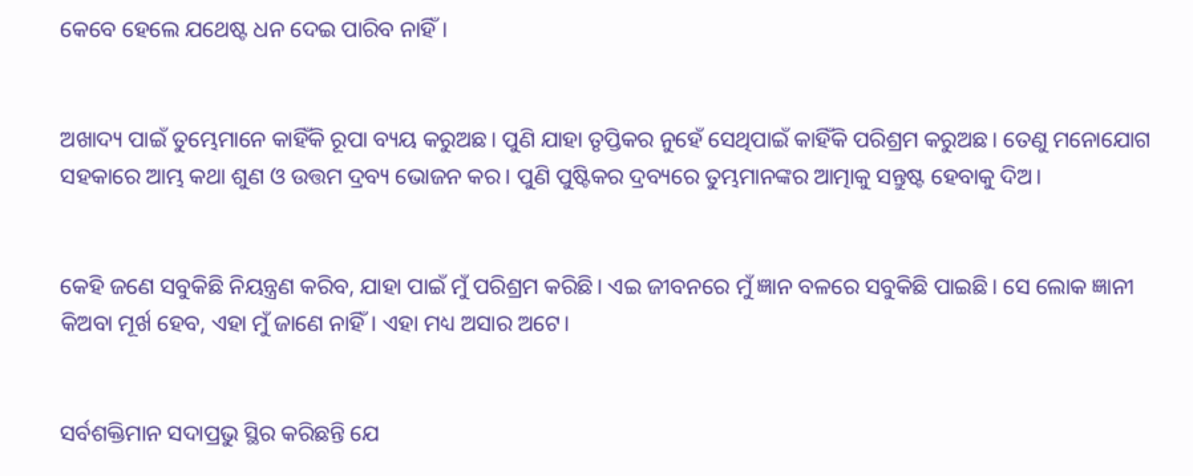କେବେ ହେଲେ ଯଥେଷ୍ଟ ଧନ ଦେଇ ପାରିବ ନାହିଁ।


ଅଖାଦ୍ୟ ପାଇଁ ତୁମ୍ଭେମାନେ କାହିଁକି ରୂପା ବ୍ୟୟ କରୁଅଛ। ପୁଣି ଯାହା ତୃପ୍ତିକର ନୁହେଁ ସେଥିପାଇଁ କାହିଁକି ପରିଶ୍ରମ କରୁଅଛ। ତେଣୁ ମନୋଯୋଗ ସହକାରେ ଆମ୍ଭ କଥା ଶୁଣ ଓ ଉତ୍ତମ ଦ୍ରବ୍ୟ ଭୋଜନ କର। ପୁଣି ପୁଷ୍ଟିକର ଦ୍ରବ୍ୟରେ ତୁମ୍ଭମାନଙ୍କର ଆତ୍ମାକୁ ସନ୍ତୁଷ୍ଟ ହେବାକୁ ଦିଅ।


କେହି ଜଣେ ସବୁକିଛି ନିୟନ୍ତ୍ରଣ କରିବ, ଯାହା ପାଇଁ ମୁଁ ପରିଶ୍ରମ କରିଛି। ଏଇ ଜୀବନରେ ମୁଁ ଜ୍ଞାନ ବଳରେ ସବୁକିଛି ପାଇଛି। ସେ ଲୋକ ଜ୍ଞାନୀ କିଅବା ମୂର୍ଖ ହେବ, ଏହା ମୁଁ ଜାଣେ ନାହିଁ। ଏହା ମଧ୍ୟ ଅସାର ଅଟେ।


ସର୍ବଶକ୍ତିମାନ ସଦାପ୍ରଭୁ ସ୍ଥିର କରିଛନ୍ତି ଯେ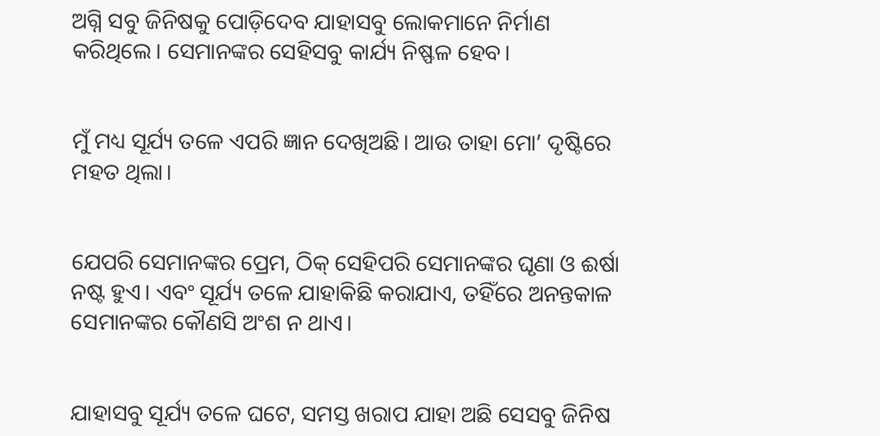ଅଗ୍ନି ସବୁ ଜିନିଷକୁ ପୋଡ଼ିଦେବ ଯାହାସବୁ ଲୋକମାନେ ନିର୍ମାଣ କରିଥିଲେ। ସେମାନଙ୍କର ସେହିସବୁ କାର୍ଯ୍ୟ ନିଷ୍ଫଳ ହେବ।


ମୁଁ ମଧ୍ୟ ସୂର୍ଯ୍ୟ ତଳେ ଏପରି ଜ୍ଞାନ ଦେଖିଅଛି। ଆଉ ତାହା ମୋ’ ଦୃଷ୍ଟିରେ ମହତ ଥିଲା।


ଯେପରି ସେମାନଙ୍କର ପ୍ରେମ, ଠିକ୍ ସେହିପରି ସେମାନଙ୍କର ଘୃଣା ଓ ଈର୍ଷା ନଷ୍ଟ ହୁଏ। ଏବଂ ସୂର୍ଯ୍ୟ ତଳେ ଯାହାକିଛି କରାଯାଏ, ତହିଁରେ ଅନନ୍ତକାଳ ସେମାନଙ୍କର କୌଣସି ଅଂଶ ନ ଥାଏ।


ଯାହାସବୁ ସୂର୍ଯ୍ୟ ତଳେ ଘଟେ, ସମସ୍ତ ଖରାପ ଯାହା ଅଛି ସେସବୁ ଜିନିଷ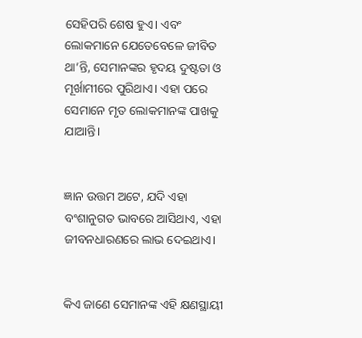ସେହିପରି ଶେଷ ହୁଏ। ଏବଂ ଲୋକମାନେ ଯେତେବେଳେ ଜୀବିତ ଥା’ନ୍ତି, ସେମାନଙ୍କର ହୃଦୟ ଦୁଷ୍ଟତା ଓ ମୂର୍ଖାମୀରେ ପୁରିଥାଏ। ଏହା ପରେ ସେମାନେ ମୃତ ଲୋକମାନଙ୍କ ପାଖକୁ ଯାଆନ୍ତି।


ଜ୍ଞାନ ଉତ୍ତମ ଅଟେ, ଯଦି ଏହା ବଂଶାନୁଗତ ଭାବରେ ଆସିଥାଏ, ଏହା ଜୀବନଧାରଣରେ ଲାଭ ଦେଇଥାଏ।


କିଏ ଜାଣେ ସେମାନଙ୍କ ଏହି କ୍ଷଣସ୍ଥାୟୀ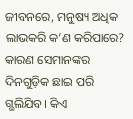ଜୀବନରେ, ମନୁଷ୍ୟ ଅଧିକ ଲାଭକରି କ’ଣ କରିପାରେ? କାରଣ ସେମାନଙ୍କର ଦିନଗୁଡ଼ିକ ଛାଇ ପରି ଗ୍ଭଲିଯିବ। କିଏ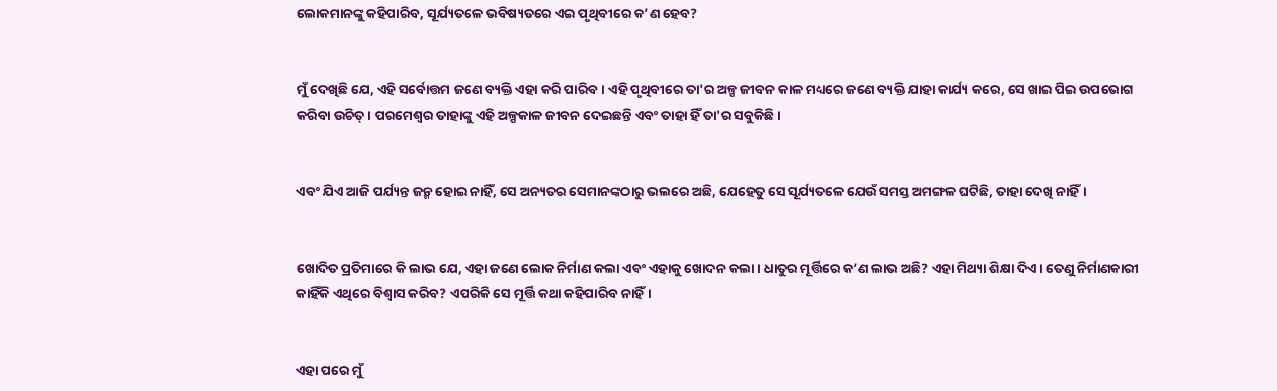ଲୋକମାନଙ୍କୁ କହିପାରିବ, ସୂର୍ଯ୍ୟତଳେ ଭବିଷ୍ୟତରେ ଏଇ ପୃଥିବୀରେ କ’ଣ ହେବ?


ମୁଁ ଦେଖିଛି ଯେ, ଏହି ସର୍ବୋତ୍ତମ ଜଣେ ବ୍ୟକ୍ତି ଏହା କରି ପାରିବ। ଏହି ପୃଥିବୀରେ ତା'ର ଅଳ୍ପ ଜୀବନ କାଳ ମଧ୍ୟରେ ଜଣେ ବ୍ୟକ୍ତି ଯାହା କାର୍ଯ୍ୟ କରେ, ସେ ଖାଇ ପିଇ ଉପଭୋଗ କରିବା ଉଚିତ୍। ପରମେଶ୍ୱର ତାହାଙ୍କୁ ଏହି ଅଳ୍ପକାଳ ଜୀବନ ଦେଇଛନ୍ତି ଏବଂ ତାହା ହିଁ ତା'ର ସବୁକିଛି।


ଏବଂ ଯିଏ ଆଜି ପର୍ଯ୍ୟନ୍ତ ଜନ୍ମ ହୋଇ ନାହିଁ, ସେ ଅନ୍ୟତର ସେମାନଙ୍କଠାରୁ ଭଲରେ ଅଛି, ଯେହେତୁ ସେ ସୂର୍ଯ୍ୟତଳେ ଯେଉଁ ସମସ୍ତ ଅମଙ୍ଗଳ ଘଟିଛି, ତାହା ଦେଖି ନାହିଁ।


ଖୋଦିତ ପ୍ରତିମାରେ କି ଲାଭ ଯେ, ଏହା ଜଣେ ଲୋକ ନିର୍ମାଣ କଲା ଏବଂ ଏହାକୁ ଖୋଦନ କଲା। ଧାତୁର ମୂର୍ତ୍ତିରେ କ’ଣ ଲାଭ ଅଛି? ଏହା ମିଥ୍ୟା ଶିକ୍ଷା ଦିଏ। ତେଣୁ ନିର୍ମାଣକାରୀ କାହିଁକି ଏଥିରେ ବିଶ୍ୱାସ କରିବ? ଏପରିକି ସେ ମୂର୍ତ୍ତି କଥା କହିପାରିବ ନାହିଁ।


ଏହା ପରେ ମୁଁ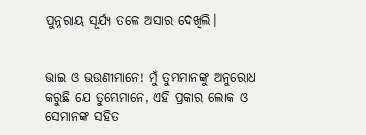ପୁନ୍ନରାୟ ସୂର୍ଯ୍ୟ ତଳେ ଅସାର ଦେଖିଲି।


ଭାଇ ଓ ଭଉଣୀମାନେ! ମୁଁ ତୁମ୍ଭମାନଙ୍କୁ ଅନୁରୋଧ କରୁଛି ଯେ ତୁମ୍ଭେମାନେ, ଏହି ପ୍ରକାର ଲୋକ ଓ ସେମାନଙ୍କ ସହିତ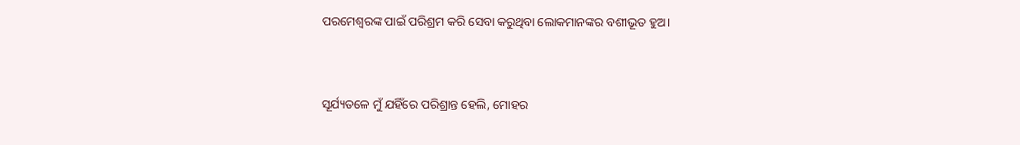ପରମେଶ୍ୱରଙ୍କ ପାଇଁ ପରିଶ୍ରମ କରି ସେବା କରୁଥିବା ଲୋକମାନଙ୍କର ବଶୀଭୂତ ହୁଅ।


ସୂର୍ଯ୍ୟତଳେ ମୁଁ ଯହିଁରେ ପରିଶ୍ରାନ୍ତ ହେଲି, ମୋହର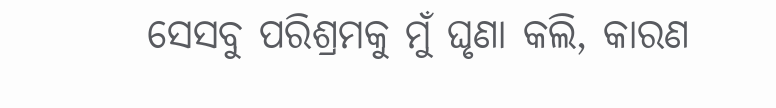ସେସବୁ ପରିଶ୍ରମକୁ ମୁଁ ଘୃଣା କଲି, କାରଣ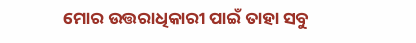ମୋର ଉତ୍ତରାଧିକାରୀ ପାଇଁ ତାହା ସବୁ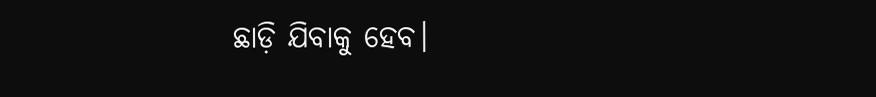ଛାଡ଼ି ଯିବାକୁ ହେବ।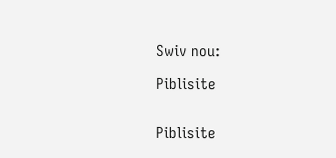Swiv nou:

Piblisite


Piblisite